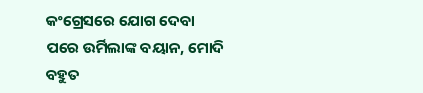କଂଗ୍ରେସରେ ଯୋଗ ଦେବା ପରେ ଉର୍ମିଲାଙ୍କ ବୟାନ, ମୋଦି ବହୁତ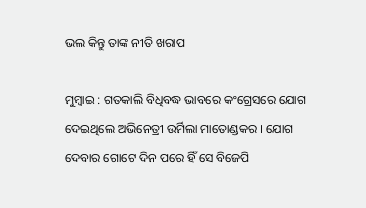ଭଲ କିନ୍ତୁ ତାଙ୍କ ନୀତି ଖରାପ

ମୁମ୍ବାଇ : ଗତକାଲି ବିଧିବଦ୍ଧ ଭାବରେ କଂଗ୍ରେସରେ ଯୋଗ ଦେଇଥିଲେ ଅଭିନେତ୍ରୀ ଉର୍ମିଲା ମାତୋଣ୍ଡକର । ଯୋଗ ଦେବାର ଗୋଟେ ଦିନ ପରେ ହିଁ ସେ ବିଜେପି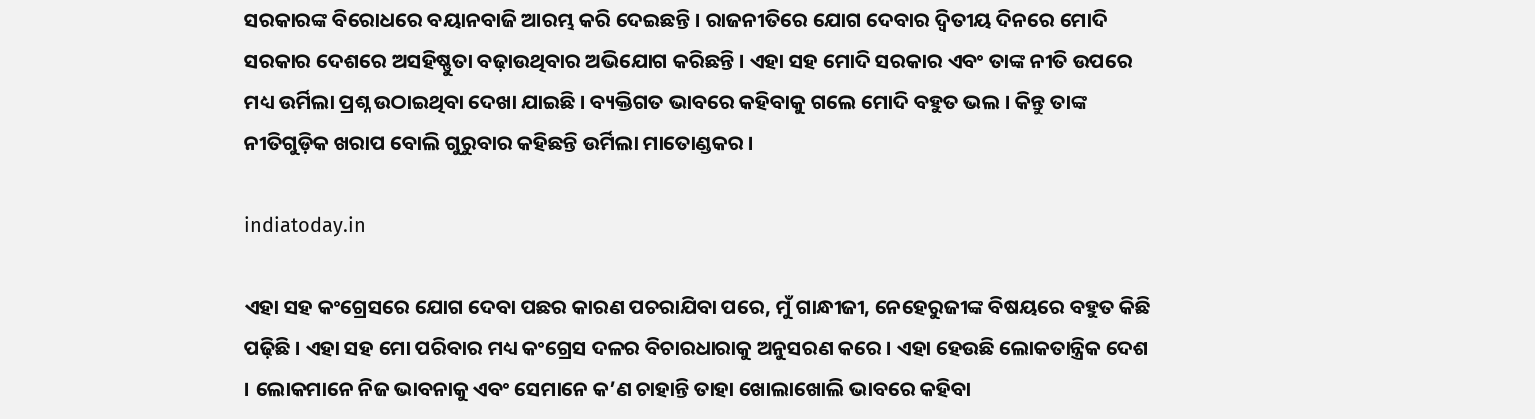ସରକାରଙ୍କ ବିରୋଧରେ ବୟାନବାଜି ଆରମ୍ଭ କରି ଦେଇଛନ୍ତି । ରାଜନୀତିରେ ଯୋଗ ଦେବାର ଦ୍ୱିତୀୟ ଦିନରେ ମୋଦି ସରକାର ଦେଶରେ ଅସହିଷ୍ଣୁତା ବଢ଼ାଉଥିବାର ଅଭିଯୋଗ କରିଛନ୍ତି । ଏହା ସହ ମୋଦି ସରକାର ଏବଂ ତାଙ୍କ ନୀତି ଉପରେ ମଧ୍ୟ ଉର୍ମିଲା ପ୍ରଶ୍ନ ଉଠାଇଥିବା ଦେଖା ଯାଇଛି । ବ୍ୟକ୍ତିଗତ ଭାବରେ କହିବାକୁ ଗଲେ ମୋଦି ବହୁତ ଭଲ । କିନ୍ତୁ ତାଙ୍କ ନୀତିଗୁଡ଼ିକ ଖରାପ ବୋଲି ଗୁରୁବାର କହିଛନ୍ତି ଉର୍ମିଲା ମାତୋଣ୍ଡକର ।

indiatoday.in

ଏହା ସହ କଂଗ୍ରେସରେ ଯୋଗ ଦେବା ପଛର କାରଣ ପଚରାଯିବା ପରେ, ମୁଁ ଗାନ୍ଧୀଜୀ, ନେହେରୁଜୀଙ୍କ ବିଷୟରେ ବହୁତ କିଛି ପଢ଼ିଛି । ଏହା ସହ ମୋ ପରିବାର ମଧ୍ୟ କଂଗ୍ରେସ ଦଳର ବିଚାରଧାରାକୁ ଅନୁସରଣ କରେ । ଏହା ହେଉଛି ଲୋକତାନ୍ତ୍ରିକ ଦେଶ । ଲୋକମାନେ ନିଜ ଭାବନାକୁ ଏବଂ ସେମାନେ କ’ଣ ଚାହାନ୍ତି ତାହା ଖୋଲାଖୋଲି ଭାବରେ କହିବା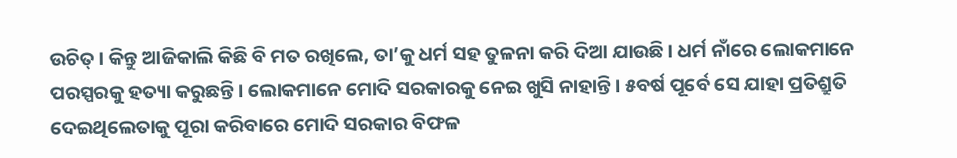ଉଚିତ୍‌ । କିନ୍ତୁ ଆଜିକାଲି କିଛି ବି ମତ ରଖିଲେ, ତା’କୁ ଧର୍ମ ସହ ତୁଳନା କରି ଦିଆ ଯାଉଛି । ଧର୍ମ ନାଁରେ ଲୋକମାନେ ପରସ୍ପରକୁ ହତ୍ୟା କରୁଛନ୍ତି । ଲୋକମାନେ ମୋଦି ସରକାରକୁ ନେଇ ଖୁସି ନାହାନ୍ତି । ୫ବର୍ଷ ପୂର୍ବେ ସେ ଯାହା ପ୍ରତିଶ୍ରୁତି ଦେଇଥିଲେତାକୁ ପୂରା କରିବାରେ ମୋଦି ସରକାର ବିଫଳ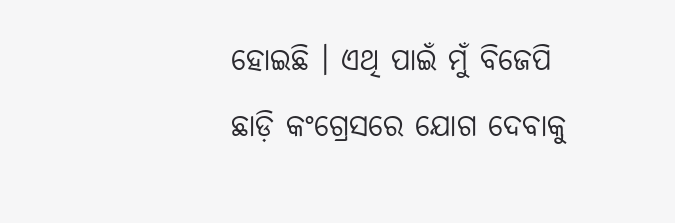ହୋଇଛି । ଏଥି ପାଇଁ ମୁଁ ବିଜେପି ଛାଡ଼ି କଂଗ୍ରେସରେ ଯୋଗ ଦେବାକୁ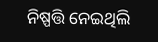ନିଷ୍ପତ୍ତି ନେଇଥିଲି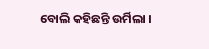ବୋଲି କହିଛନ୍ତି ଉର୍ମିଲା ।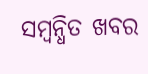ସମ୍ବନ୍ଧିତ ଖବର